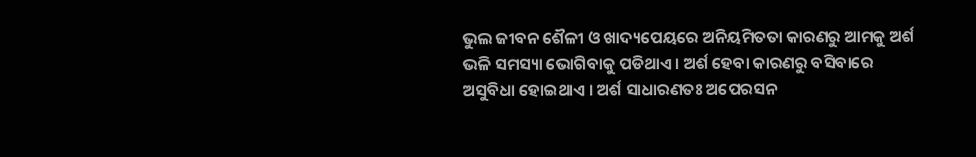ଭୁଲ ଜୀବନ ଶୈଳୀ ଓ ଖାଦ୍ୟପେୟରେ ଅନିୟମିତତା କାରଣରୁ ଆମକୁ ଅର୍ଶ ଭଳି ସମସ୍ୟା ଭୋଗିବାକୁ ପଡିଥାଏ । ଅର୍ଶ ହେବା କାରଣରୁ ବସିବାରେ ଅସୁବିଧା ହୋଇଥାଏ । ଅର୍ଶ ସାଧାରଣତଃ ଅପେରସନ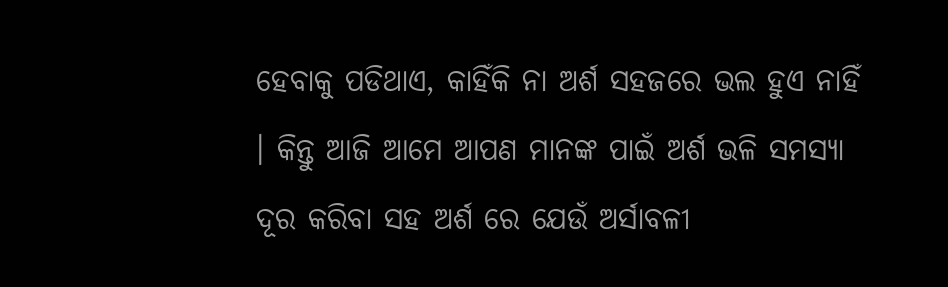ହେବାକୁ ପଡିଥାଏ, କାହିଁକି ନା ଅର୍ଶ ସହଜରେ ଭଲ ହୁଏ ନାହିଁ । କିନ୍ତୁ ଆଜି ଆମେ ଆପଣ ମାନଙ୍କ ପାଇଁ ଅର୍ଶ ଭଳି ସମସ୍ୟା ଦୂର କରିବା ସହ ଅର୍ଶ ରେ ଯେଉଁ ଅର୍ସାବଳୀ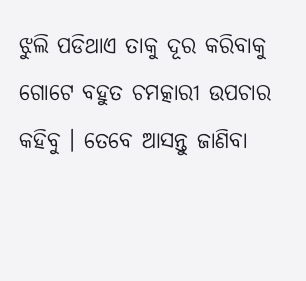ଝୁଲି ପଡିଥାଏ ତାକୁ ଦୂର କରିବାକୁ ଗୋଟେ ବହୁତ ଚମତ୍କାରୀ ଉପଚାର କହିବୁ । ତେବେ ଆସନ୍ତୁ ଜାଣିବା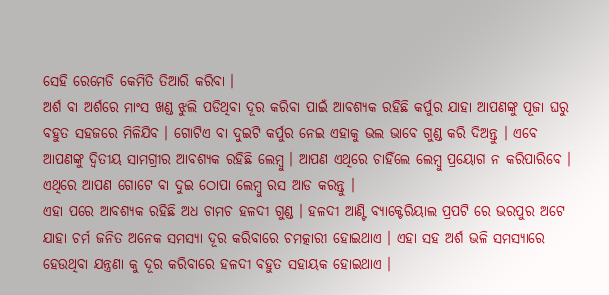ସେହି ରେମେଡି କେମିତି ତିଆରି କରିବା ।
ଅର୍ଶ ବା ଅର୍ଶରେ ମାଂସ ଖଣ୍ଡ ଝୁଲି ପଡିଥିବା ଦୂର କରିବା ପାଇଁ ଆବଶ୍ୟକ ରହିଛି କର୍ପୁର ଯାହା ଆପଣଙ୍କୁ ପୂଜା ଘରୁ ବହୁତ ସହଜରେ ମିଳିଯିବ । ଗୋଟିଏ ବା ଦୁଇଟି କର୍ପୁର ନେଇ ଏହାକୁ ଭଲ ଭାବେ ଗୁଣ୍ଡ କରି ଦିଅନ୍ତୁ । ଏବେ ଆପଣଙ୍କୁ ଦ୍ଵିତୀୟ ସାମଗ୍ରୀର ଆବଶ୍ୟକ ରହିଛି ଲେମ୍ବୁ । ଆପଣ ଏଥିରେ ଚାହିଁଲେ ଲେମ୍ବୁ ପ୍ରୟୋଗ ନ କରିପାରିବେ । ଏଥିରେ ଆପଣ ଗୋଟେ ବା ଦୁଇ ଠୋପା ଲେମ୍ବୁ ରସ ଆଡ କରନ୍ତୁ ।
ଏହା ପରେ ଆବଶ୍ୟକ ରହିଛି ଅଧ ଚାମଚ ହଳଦୀ ଗୁଣ୍ଡ । ହଳଦୀ ଆଣ୍ଟି ବ୍ୟାକ୍ଟେରିୟାଲ ପ୍ରପଟି ରେ ଭରପୁର ଅଟେ ଯାହା ଚର୍ମ ଜନିତ ଅନେକ ସମସ୍ୟା ଦୂର କରିବାରେ ଚମତ୍କାରୀ ହୋଇଥାଏ । ଏହା ସହ ଅର୍ଶ ଭଳି ସମସ୍ୟାରେ ହେଉଥିବା ଯନ୍ତ୍ରଣା କୁ ଦୂର କରିବାରେ ହଳଦୀ ବହୁତ ସହାୟକ ହୋଇଥାଏ ।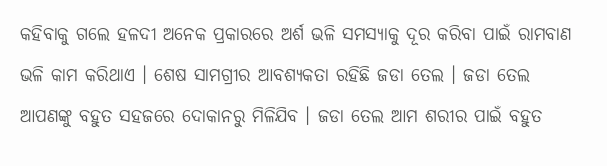କହିବାକୁ ଗଲେ ହଳଦୀ ଅନେକ ପ୍ରକାରରେ ଅର୍ଶ ଭଳି ସମସ୍ୟାକୁ ଦୂର କରିବା ପାଇଁ ରାମବାଣ ଭଳି କାମ କରିଥାଏ । ଶେଷ ସାମଗ୍ରୀର ଆବଶ୍ୟକତା ରହିଛି ଜଡା ତେଲ । ଜଡା ତେଲ ଆପଣଙ୍କୁ ବହୁତ ସହଜରେ ଦୋକାନରୁ ମିଳିଯିବ । ଜଡା ତେଲ ଆମ ଶରୀର ପାଇଁ ବହୁତ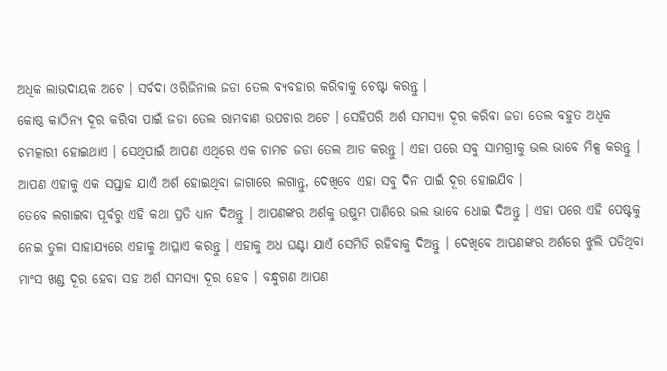ଅଧିକ ଲାଭଦାୟକ ଅଟେ । ସର୍ବଦା ଓରିଜିନାଲ ଜଡା ତେଲ ବ୍ୟବହାର କରିବାକୁ ଚେଷ୍ଟା କରନ୍ତୁ ।
କୋଷ୍ଠ କାଠିନ୍ୟ ଦୂର କରିବା ପାଇଁ ଜଡା ତେଲ ରାମବାଣ ଉପଚାର ଅଟେ । ସେହିପରି ଅର୍ଶ ସମସ୍ୟା ଦୂର କରିବା ଜଡା ତେଲ ବହୁତ ଅଧିକ ଚମତ୍କାରୀ ହୋଇଥାଏ । ସେଥିପାଇଁ ଆପଣ ଏଥିରେ ଏକ ଚାମଚ ଜଡା ତେଲ ଆଡ କରନ୍ତୁ । ଏହା ପରେ ସବୁ ସାମଗ୍ରୀକୁ ଭଲ ଭାବେ ମିକ୍ସ କରନ୍ତୁ । ଆପଣ ଏହାକୁ ଏକ ସପ୍ତାହ ଯାଏଁ ଅର୍ଶ ହୋଇଥିବା ଜାଗାରେ ଲଗାନ୍ତୁ, ଦେଖିବେ ଏହା ସବୁ ଦିନ ପାଇଁ ଦୂର ହୋଇଯିବ ।
ତେବେ ଲଗାଇବା ପୂର୍ବରୁ ଏହି କଥା ପ୍ରତି ଧ୍ୟାନ ଦିଅନ୍ତୁ । ଆପଣଙ୍କର ଅର୍ଶକୁ ଉଷୁମ ପାଣିରେ ଭଲ ଭାବେ ଧୋଇ ଦିଅନ୍ତୁ । ଏହା ପରେ ଏହି ପେଷ୍ଟକୁ ନେଇ ତୁଳା ସାହାଯ୍ୟରେ ଏହାକୁ ଆପ୍ଳାଏ କରନ୍ତୁ । ଏହାକୁ ଅଧ ଘଣ୍ଟା ଯାଏଁ ସେମିତି ରହିବାକୁ ଦିଅନ୍ତୁ । ଦେଖିବେ ଆପଣଙ୍କର ଅର୍ଶରେ ଝୁଲି ପଡିଥିବା ମାଂସ ଖଣ୍ଡ ଦୂର ହେବା ସହ ଅର୍ଶ ସମସ୍ୟା ଦୂର ହେବ । ବନ୍ଧୁଗଣ ଆପଣ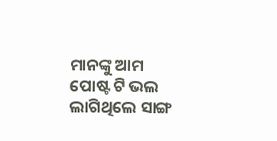ମାନଙ୍କୁ ଆମ ପୋଷ୍ଟ ଟି ଭଲ ଲାଗିଥିଲେ ସାଙ୍ଗ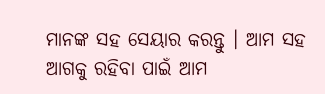ମାନଙ୍କ ସହ ସେୟାର କରନ୍ତୁ । ଆମ ସହ ଆଗକୁ ରହିବା ପାଇଁ ଆମ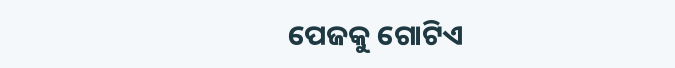ପେଜକୁ ଗୋଟିଏ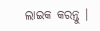ଲାଇକ କରନ୍ତୁ ।